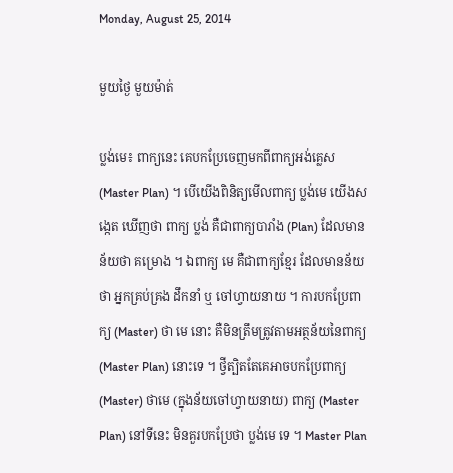Monday, August 25, 2014

មួយថ្ងៃ មួយម៉ាត់

ប្លង់មេ៖ ពាក្យនេះ គេបកប្រែចេញមកពីពាក្យអង់គ្លេស (Master Plan) ។ បើយើងពិនិត្យមើលពាក្យ ប្លង់មេ យើងសង្កេត ឃើញថា ពាក្យ ប្លង់ គឺជាពាក្យបារាំង (Plan) ដែលមានន័យថា គម្រោង ។ ឯពាក្យ មេ គឺជាពាក្យខ្មែរ ដែលមានន័យថា អ្នកគ្រប់គ្រង ដឹកនាំ ឬ ចៅហ្វាយនាយ ។ ការបកប្រែពាក្យ (Master) ថា មេ នោះ គឺមិនត្រឹមត្រូវតាមអត្ថន័យនៃពាក្យ (Master Plan) នោះទេ ។ ថ្វីត្បិតតែគេអាចបកប្រែពាក្យ (Master) ថាមេ (ក្នុងន័យចៅហ្វាយនាយ) ពាក្យ (Master Plan) នៅទីនេះ មិនគួរបកប្រែថា ប្លង់មេ ទេ ។ Master Plan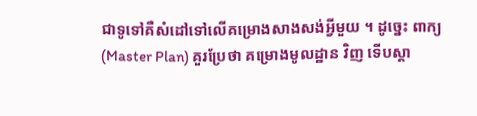ជាទូទៅគឺសំដៅទៅលើគម្រោងសាងសង់អ្វីមួយ ។ ដូច្នេះ ពាក្យ (Master Plan) គួរប្រែថា គម្រោងមូលដ្ឋាន វិញ ទើបស្តា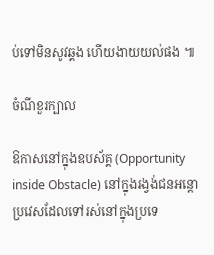ប់ទៅមិនសូវឆ្គង ហើយងាយយល់ផង ៕

ចំណីខួរក្បាល

ឱកាសនៅក្នុងឧបស័គ្គ (Opportunity inside Obstacle) នៅក្នុងរង្វង់ជនអន្តោប្រវេសដែលទៅរស់នៅក្នុងប្រទេ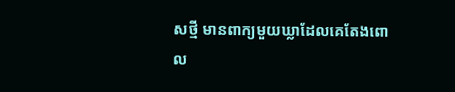សថ្មី មានពាក្យមួយឃ្លាដែលគេតែងពោល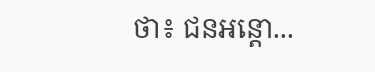ថា៖ ជនអន្តោ...